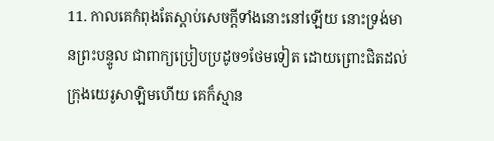11. កាលគេកំពុងតែស្តាប់សេចក្ដីទាំងនោះនៅឡើយ នោះទ្រង់មានព្រះបន្ទូល ជាពាក្យប្រៀបប្រដូច១ថែមទៀត ដោយព្រោះជិតដល់ក្រុងយេរូសាឡិមហើយ គេក៏ស្មាន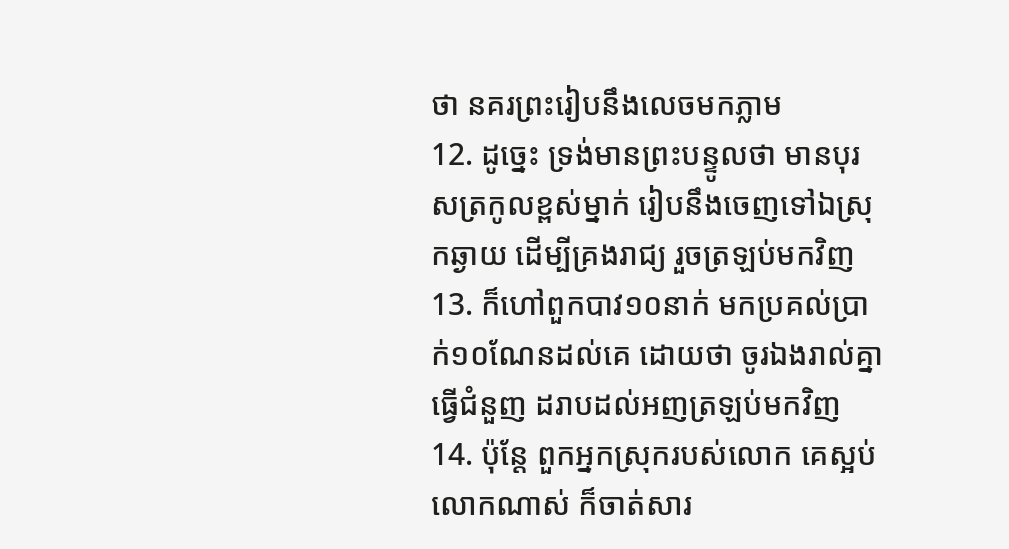ថា នគរព្រះរៀបនឹងលេចមកភ្លាម
12. ដូច្នេះ ទ្រង់មានព្រះបន្ទូលថា មានបុរសត្រកូលខ្ពស់ម្នាក់ រៀបនឹងចេញទៅឯស្រុកឆ្ងាយ ដើម្បីគ្រងរាជ្យ រួចត្រឡប់មកវិញ
13. ក៏ហៅពួកបាវ១០នាក់ មកប្រគល់ប្រាក់១០ណែនដល់គេ ដោយថា ចូរឯងរាល់គ្នាធ្វើជំនួញ ដរាបដល់អញត្រឡប់មកវិញ
14. ប៉ុន្តែ ពួកអ្នកស្រុករបស់លោក គេស្អប់លោកណាស់ ក៏ចាត់សារ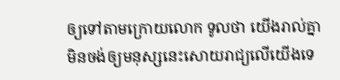ឲ្យទៅតាមក្រោយលោក ទូលថា យើងរាល់គ្នាមិនចង់ឲ្យមនុស្សនេះសោយរាជ្យលើយើងទេ